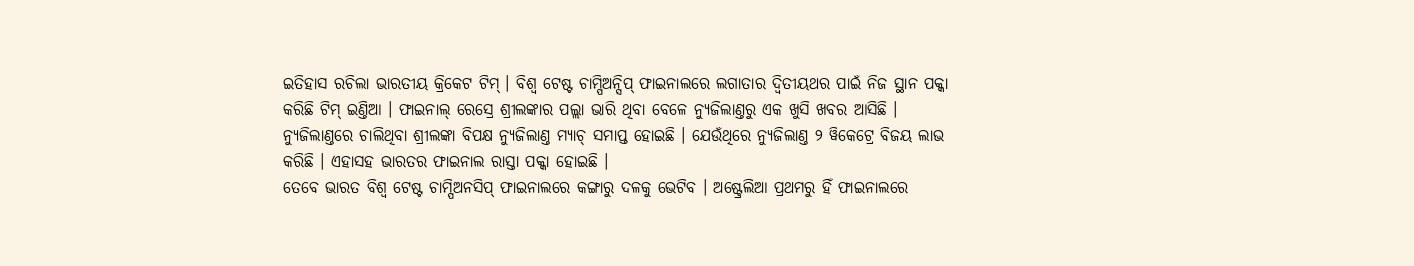ଇତିହାସ ରଚିଲା ଭାରତୀୟ କ୍ରିକେଟ ଟିମ୍ । ବିଶ୍ୱ ଟେଷ୍ଟ ଚାମ୍ପିଅନ୍ସିପ୍ ଫାଇନାଲରେ ଲଗାତାର ଦ୍ୱିତୀୟଥର ପାଇଁ ନିଜ ସ୍ଥାନ ପକ୍କା କରିଛି ଟିମ୍ ଇଣ୍ତିଆ । ଫାଇନାଲ୍ ରେସ୍ରେ ଶ୍ରୀଲଙ୍କାର ପଲ୍ଲା ଭାରି ଥିବା ବେଳେ ନ୍ୟୁଜିଲାଣ୍ତରୁ ଏକ ଖୁସି ଖବର ଆସିଛି । ନ୍ୟୁଜିଲାଣ୍ତରେ ଚାଲିଥିବା ଶ୍ରୀଲଙ୍କା ବିପକ୍ଷ ନ୍ୟୁଜିଲାଣ୍ତ ମ୍ୟାଚ୍ ସମାପ୍ତ ହୋଇଛି । ଯେଉଁଥିରେ ନ୍ୟୁଜିଲାଣ୍ତ ୨ ୱିକେଟ୍ରେ ବିଜୟ ଲାଭ କରିଛି । ଏହାସହ ଭାରତର ଫାଇନାଲ ରାସ୍ତା ପକ୍କା ହୋଇଛି ।
ତେବେ ଭାରତ ବିଶ୍ୱ ଟେଷ୍ଟ ଚାମ୍ପିଅନସିପ୍ ଫାଇନାଲରେ କଙ୍ଗାରୁ ଦଳକୁ ଭେଟିବ । ଅଷ୍ଟ୍ରେଲିଆ ପ୍ରଥମରୁ ହିଁ ଫାଇନାଲରେ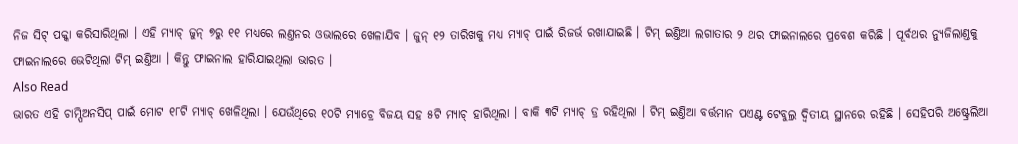ନିଜ ସିଟ୍ ପକ୍କା କରିସାରିଥିଲା । ଏହି ମ୍ୟାଚ୍ ଜୁନ୍ ୭ରୁ ୧୧ ମଧ୍ୟରେ ଲଣ୍ତନର ଓଭାଲରେ ଖେଳାଯିବ । ଜୁନ୍ ୧୨ ତାରିଖକୁ ମଧ୍ୟ ମ୍ୟାଚ୍ ପାଇଁ ରିଜର୍ଭ ରଖାଯାଇଛି । ଟିମ୍ ଇଣ୍ତିଆ ଲଗାତାର ୨ ଥର ଫାଇନାଲରେ ପ୍ରବେଶ କରିଛି । ପୂର୍ବଥର ନ୍ୟୁଜିଲାଣ୍ତକୁ ଫାଇନାଲରେ ଭେଟିଥିଲା ଟିମ୍ ଇଣ୍ତିଆ । କିନ୍ତୁ ଫାଇନାଲ ହାରିଯାଇଥିଲା ଭାରତ ।
Also Read
ଭାରତ ଏହି ଚାମ୍ପିଅନସିପ୍ ପାଇଁ ମୋଟ ୧୮ଟି ମ୍ୟାଚ୍ ଖେଳିଥିଲା । ଯେଉଁଥିରେ ୧୦ଟି ମ୍ୟାଚ୍ରେ ବିଜୟ ସହ ୫ଟି ମ୍ୟାଚ୍ ହାରିଥିଲା । ବାକି ୩ଟି ମ୍ୟାଚ୍ ଡ୍ର ରହିଥିଲା । ଟିମ୍ ଇଣ୍ତିଆ ବର୍ତ୍ତମାନ ପଏଣ୍ଟ ଟେବୁଲ୍ର ଦ୍ୱିତୀୟ ସ୍ଥାନରେ ରହିଛି । ସେହିପରି ଅଷ୍ଟ୍ରେଲିଆ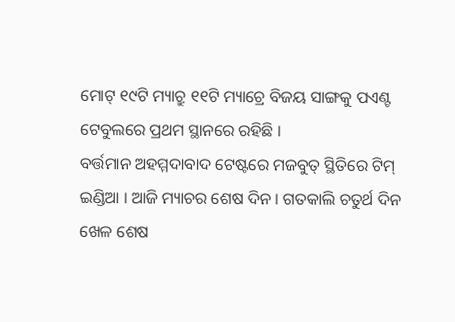ମୋଟ୍ ୧୯ଟି ମ୍ୟାଚ୍ରୁ ୧୧ଟି ମ୍ୟାଚ୍ରେ ବିଜୟ ସାଙ୍ଗକୁ ପଏଣ୍ଟ ଟେବୁଲରେ ପ୍ରଥମ ସ୍ଥାନରେ ରହିଛି ।
ବର୍ତ୍ତମାନ ଅହମ୍ମଦାବାଦ ଟେଷ୍ଟରେ ମଜବୁତ୍ ସ୍ଥିତିରେ ଟିମ୍ ଇଣ୍ଡିଆ । ଆଜି ମ୍ୟାଚର ଶେଷ ଦିନ । ଗତକାଲି ଚତୁର୍ଥ ଦିନ ଖେଳ ଶେଷ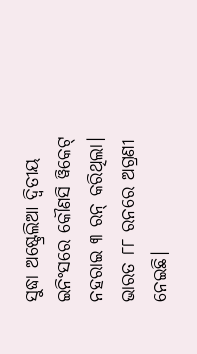ସୁଦ୍ଧା ଅଷ୍ଟ୍ରେଲିଆ ଦ୍ୱିତୀୟ ଇନିଂସରେ କୌଣସି ୱିକେଟ୍ ନହରାଇ ୩ ରନ୍ କରିଥିଲା। ଭାରତ ୮୮ ରନରେ ଅଗ୍ରଣୀ ନେଇଛି।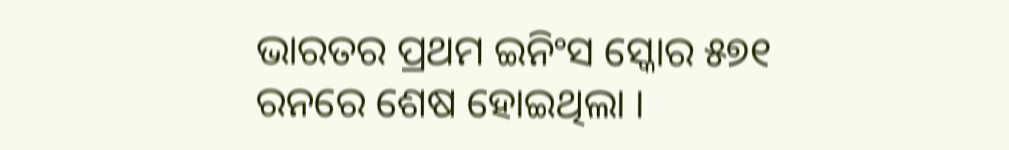ଭାରତର ପ୍ରଥମ ଇନିଂସ ସ୍କୋର ୫୭୧ ରନରେ ଶେଷ ହୋଇଥିଲା ।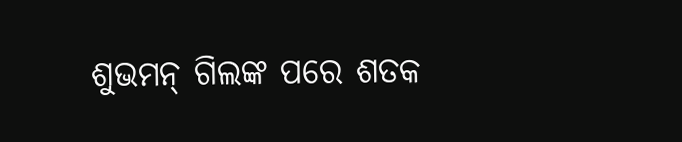ଶୁଭମନ୍ ଗିଲଙ୍କ ପରେ ଶତକ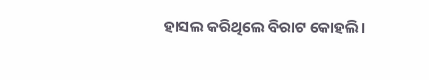ହାସଲ କରିଥିଲେ ବିରାଟ କୋହଲି।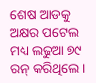ଶେଷ ଆଡକୁ ଅକ୍ଷର ପଟେଲ ମଧ୍ୟ ଲଢୁଆ ୭୯ ରନ୍ କରିଥିଲେ।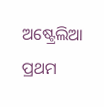ଅଷ୍ଟ୍ରେଲିଆ ପ୍ରଥମ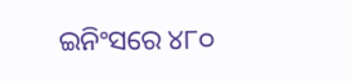ଇନିଂସରେ ୪୮୦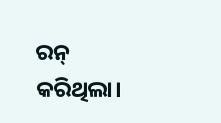ରନ୍ କରିଥିଲା।